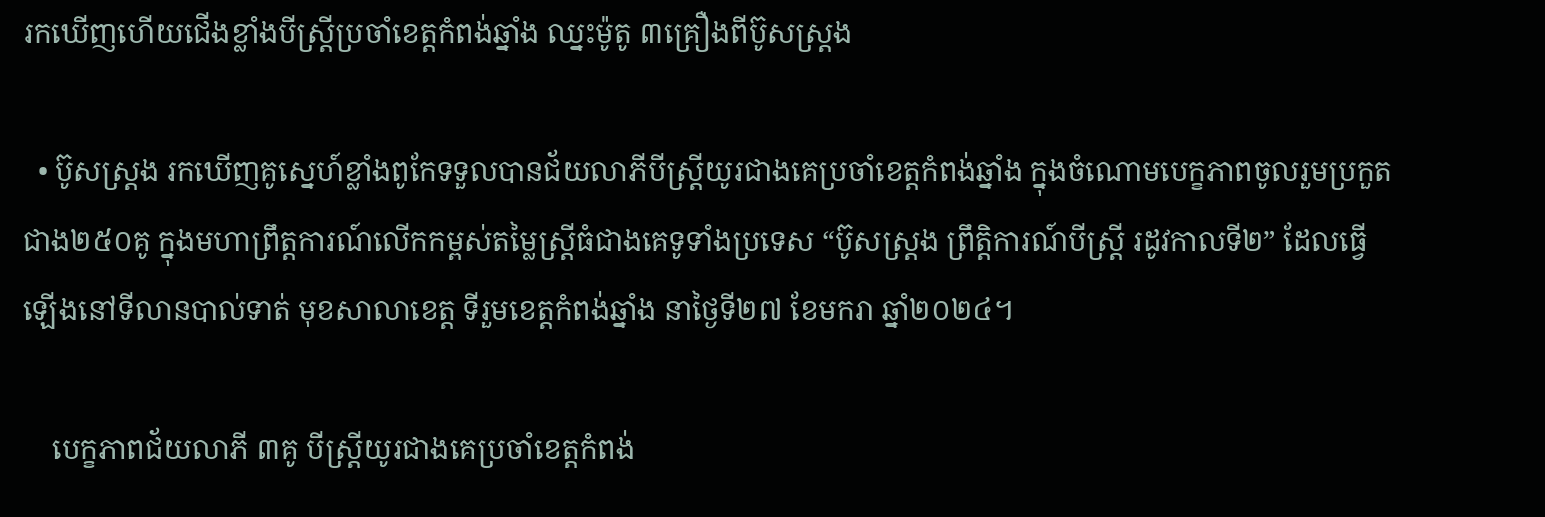រកឃើញហើយជើងខ្លាំងបីស្រ្តីប្រចាំខេត្តកំពង់ឆ្នាំង ឈ្នះម៉ូតូ ៣គ្រឿងពីប៊ូសស្ត្រង

  • ប៊ូសស្រ្តង រកឃើញគូស្នេហ៍ខ្លាំងពូកែទទួលបានជ័យលាភីបីស្រ្តីយូរជាងគេប្រចាំខេត្តកំពង់ឆ្នាំង ក្នុងចំណោមបេក្ខភាពចូលរួមប្រកួតជាង២៥០គូ ក្នុងមហាព្រឹត្តការណ៍លើកកម្ពស់តម្លៃស្ត្រីធំជាងគេទូទាំងប្រទេស “ប៊ូសស្រ្តង ព្រឹត្តិការណ៍បីស្រ្តី រដូវកាលទី២” ដែលធ្វើឡើងនៅទីលានបាល់ទាត់ មុខសាលាខេត្ត ទីរួមខេត្តកំពង់ឆ្នាំង នាថ្ងៃទី២៧ ខែមករា ឆ្នាំ២០២៤។

    បេក្ខភាពជ័យលាភី ៣គូ បីស្រ្តីយូរជាងគេប្រចាំខេត្តកំពង់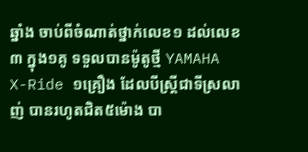ឆ្នាំង ចាប់ពីចំណាត់ថ្នាក់លេខ១ ដល់លេខ៣ ក្នុង១គូ ទទួលបានម៉ូតូថ្មី YAMAHA X-Ride ១គ្រឿង ដែលបីស្រ្តីជាទីស្រលាញ់ បានរហូតជិត៥ម៉ោង បា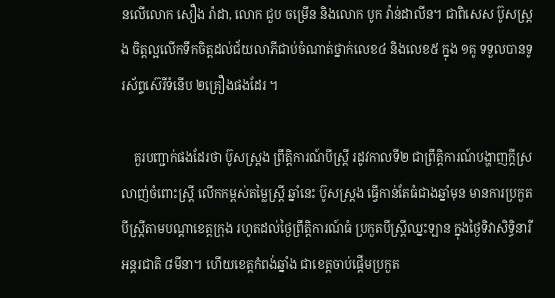នលើលោក សឿង រ៉ាដា, លោក ជួប ចម្រើន និងលោក បូក វ៉ាន់ដាលីន។ ជាពិសេស ប៊ូសស្រ្តង ចិត្តល្អលើកទឹកចិត្តដល់ជ័យលាភីជាប់ចំណាត់ថ្នាក់លេខ៤ និងលេខ៥ ក្នុង ១គូ ទទួលបានទូរស័ព្ទស៊េរីទំនើប ២គ្រឿងផងដែរ ។

    គួរបញ្ជាក់ផងដែរថា ប៊ូសស្រ្តង ព្រឹត្តិការណ៍បីស្រ្តី រដូវកាលទី២ ជាព្រឹត្តិការណ៍បង្ហាញក្ដីស្រលាញ់ចំពោះស្រ្តី លើកកម្ពស់តម្លៃស្រ្តី ឆ្នាំនេះ ប៊ូសស្រ្តង ធ្វើកាន់តែធំជាងឆ្នាំមុន មានការប្រកួតបីស្រ្តីតាមបណ្ដាខេត្តក្រុង រហូតដល់ថ្ងៃព្រឹត្តិការណ៍ធំ ប្រកួតបីស្រ្តីឈ្នះឡាន ក្នុងថ្ងៃទិវាសិទ្ធិនារីអន្តរជាតិ ៨មីនា។ ហើយខេត្តកំពង់ឆ្នាំង ជាខេត្តចាប់ផ្ដើមប្រកួត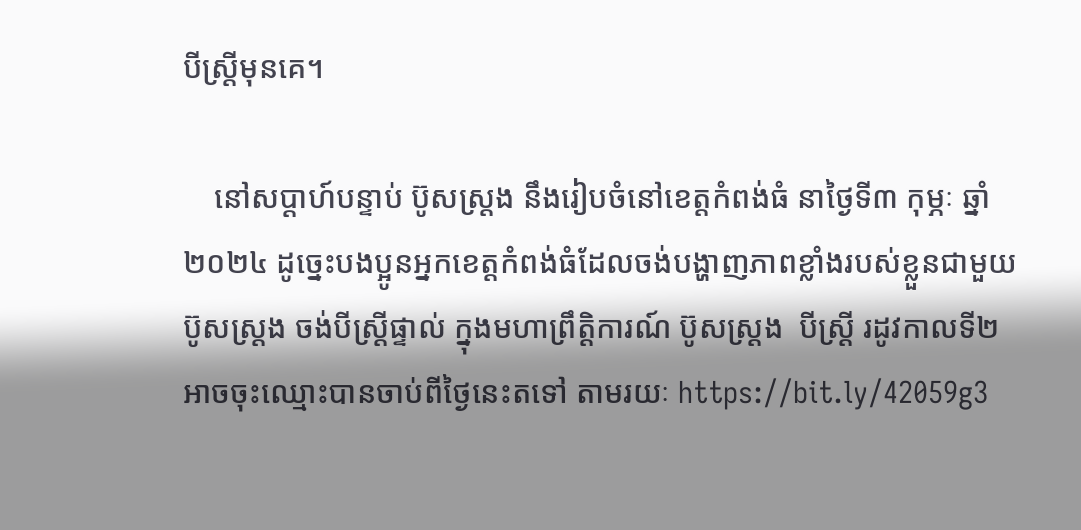បីស្រ្តីមុនគេ។

    នៅសប្ដាហ៍បន្ទាប់ ប៊ូសស្រ្តង នឹងរៀបចំនៅខេត្តកំពង់ធំ នាថ្ងៃទី៣ កុម្ភៈ ឆ្នាំ២០២៤ ដូច្នេះបងប្អូនអ្នកខេត្តកំពង់ធំដែលចង់បង្ហាញភាពខ្លាំងរបស់ខ្លួនជាមួយប៊ូសស្រ្តង ចង់បីស្រ្តីផ្ទាល់ ក្នុងមហាព្រឹត្តិការណ៍ ប៊ូសស្រ្តង  បីស្រ្តី រដូវកាលទី២ អាចចុះឈ្មោះបានចាប់ពីថ្ងៃនេះតទៅ តាមរយៈ https://bit.ly/42059g3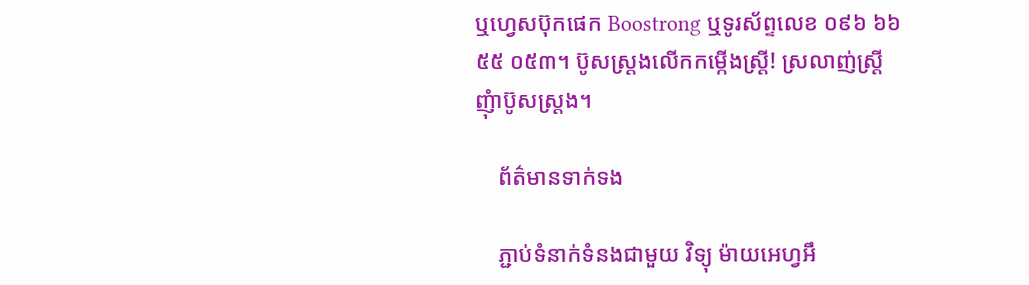ឬហ្វេសប៊ុកផេក Boostrong ឬទូរស័ព្ទលេខ ០៩៦ ៦៦ ៥៥ ០៥៣។ ប៊ូសស្រ្តងលើកកម្កើងស្រ្តី! ស្រលាញ់ស្រ្តី ញុំាប៊ូសស្រ្តង។

    ព័ត៌មានទាក់ទង

    ភ្ជាប់ទំនាក់ទំនងជាមួយ វិទ្យុ ម៉ាយអេហ្វអឹ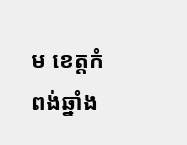ម ខេត្តកំពង់ឆ្នាំង